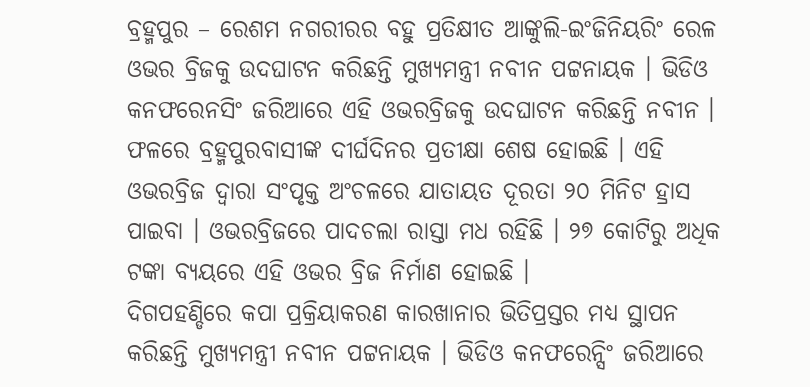ବ୍ରହ୍ମପୁର – ରେଶମ ନଗରୀରର ବହୁ ପ୍ରତିକ୍ଷୀତ ଆଙ୍କୁଲି-ଇଂଜିନିୟରିଂ ରେଳ ଓଭର ବ୍ରିଜକୁ ଉଦଘାଟନ କରିଛନ୍ତି ମୁଖ୍ୟମନ୍ତ୍ରୀ ନବୀନ ପଟ୍ଟନାୟକ । ଭିଡିଓ କନଫରେନସିଂ ଜରିଆରେ ଏହି ଓଭରବ୍ରିଜକୁ ଉଦଘାଟନ କରିଛନ୍ତି ନବୀନ । ଫଳରେ ବ୍ରହ୍ମପୁରବାସୀଙ୍କ ଦୀର୍ଘଦିନର ପ୍ରତୀକ୍ଷା ଶେଷ ହୋଇଛି । ଏହି ଓଭରବ୍ରିଜ ଦ୍ୱାରା ସଂପୃକ୍ତ ଅଂଚଳରେ ଯାତାୟତ ଦୂରତା ୨୦ ମିନିଟ ହ୍ରାସ ପାଇବା । ଓଭରବ୍ରିଜରେ ପାଦଚଲା ରାସ୍ତା ମଧ ରହିଛି । ୨୭ କୋଟିରୁ ଅଧିକ ଟଙ୍କା ବ୍ୟୟରେ ଏହି ଓଭର ବ୍ରିଜ ନିର୍ମାଣ ହୋଇଛି ।
ଦିଗପହଣ୍ଡିରେ କପା ପ୍ରକ୍ରିୟାକରଣ କାରଖାନାର ଭିତିପ୍ରସ୍ତର ମଧ୍ୟ ସ୍ଥାପନ କରିଛନ୍ତି ମୁଖ୍ୟମନ୍ତ୍ରୀ ନବୀନ ପଟ୍ଟନାୟକ । ଭିଡିଓ କନଫରେନ୍ସିଂ ଜରିଆରେ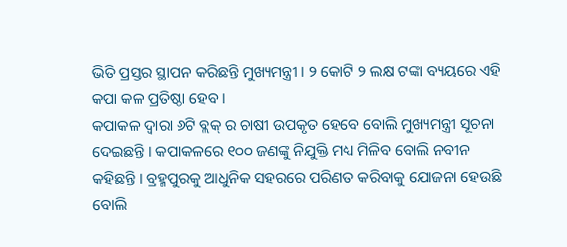ଭିତି ପ୍ରସ୍ତର ସ୍ଥାପନ କରିଛନ୍ତି ମୁଖ୍ୟମନ୍ତ୍ରୀ । ୨ କୋଟି ୨ ଲକ୍ଷ ଟଙ୍କା ବ୍ୟୟରେ ଏହି କପା କଳ ପ୍ରତିଷ୍ଠା ହେବ ।
କପାକଳ ଦ୍ୱାରା ୬ଟି ବ୍ଲକ୍ ର ଚାଷୀ ଉପକୃତ ହେବେ ବୋଲି ମୁଖ୍ୟମନ୍ତ୍ରୀ ସୂଚନା ଦେଇଛନ୍ତି । କପାକଳରେ ୧୦୦ ଜଣଙ୍କୁ ନିଯୁକ୍ତି ମଧ୍ୟ ମିଳିବ ବୋଲି ନବୀନ କହିଛନ୍ତି । ବ୍ରହ୍ମପୁରକୁ ଆଧୁନିକ ସହରରେ ପରିଣତ କରିବାକୁ ଯୋଜନା ହେଉଛି ବୋଲି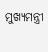ମୁଖ୍ୟମନ୍ତ୍ରୀ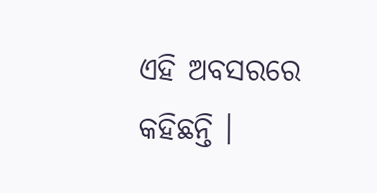ଏହି ଅବସରରେ କହିଛନ୍ତି ।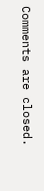Comments are closed.